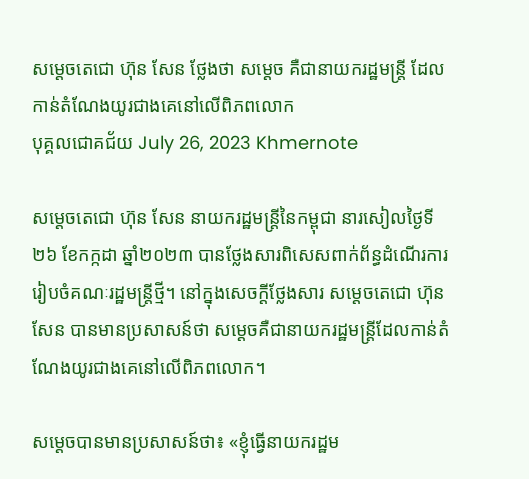សម្ដេចតេជោ ហ៊ុន សែន ថ្លែងថា សម្ដេច គឺជានាយករដ្ឋមន្រ្តី ដែលកាន់តំណែងយូរជាងគេនៅលើពិភពលោក
បុគ្គលជោគជ័យ July 26, 2023 Khmernote

សម្ដេចតេជោ ហ៊ុន សែន នាយករដ្ឋមន្ដ្រីនៃកម្ពុជា នារសៀលថ្ងៃទី២៦ ខែកក្កដា ឆ្នាំ២០២៣ បានថ្លែងសារពិសេសពាក់ព័ន្ធដំណើរការរៀបចំគណៈរដ្ឋមន្រ្តីថ្មី។ នៅក្នុងសេចក្ដីថ្លែងសារ សម្ដេចតេជោ ហ៊ុន សែន បានមានប្រសាសន៍ថា សម្ដេចគឺជានាយករដ្ឋមន្រ្តីដែលកាន់តំណែងយូរជាងគេនៅលើពិភពលោក។

សម្ដេចបានមានប្រសាសន៍ថា៖ «ខ្ញុំធ្វើនាយករដ្ឋម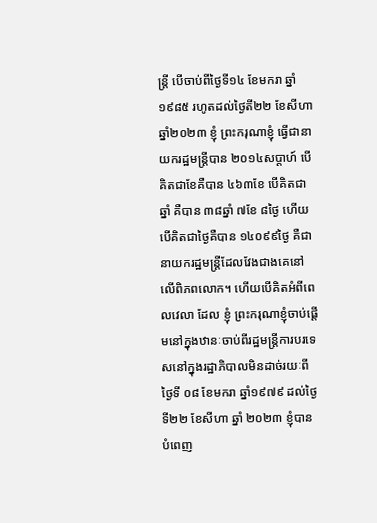ន្រ្តី បើចាប់ពីថ្ងៃទី១៤ ខែមករា ឆ្នាំ១៩៨៥ រហូតដល់ថ្ងៃតី២២ ខែសីហាឆ្នាំ២០២៣ ខ្ញុំ ព្រះករុណាខ្ញុំ ធ្វើជានាយករដ្ឋមន្រ្តីបាន ២០១៤សប្ដាហ៍ បើគិតជាខែគឺបាន ៤៦៣ខែ បើគិតជាឆ្នាំ គឺបាន ៣៨ឆ្នាំ ៧ខែ ៨ថ្ងៃ ហើយបើគិតជាថ្ងៃគឺបាន ១៤០៩៩ថ្ងៃ គឺជានាយករដ្ឋមន្រ្តីដែលវែងជាងគេនៅលើពិភពលោក។ ហើយបើគិតអំពីពេលវេលា ដែល ខ្ញុំ ព្រះករុណាខ្ញុំចាប់ផ្ដើមនៅក្នុងឋានៈចាប់ពីរដ្ឋមន្រ្តីការបរទេសនៅក្នុងរដ្ឋាភិបាលមិនដាច់រយៈពីថ្ងៃទី ០៨ ខែមករា ឆ្នាំ១៩៧៩ ដល់ថ្ងៃទី២២ ខែសីហា ឆ្នាំ ២០២៣ ខ្ញុំបានបំពេញ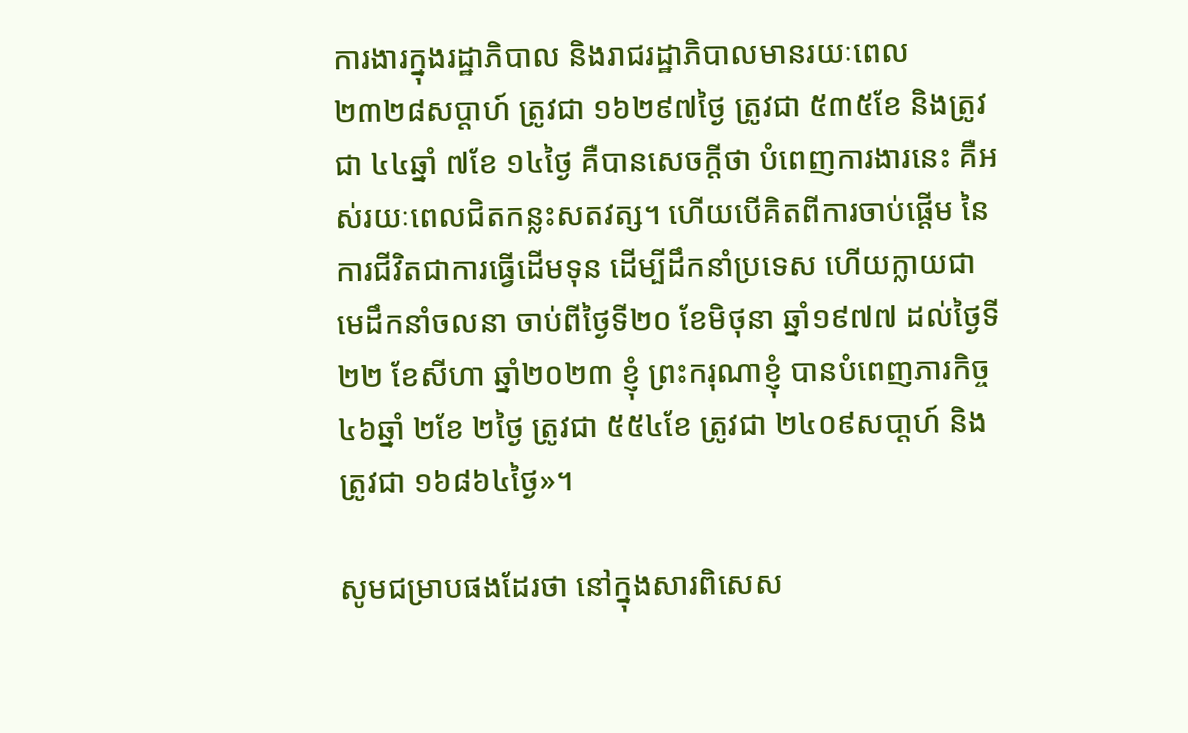ការងារក្នុងរដ្ឋាភិបាល និងរាជរដ្ឋាភិបាលមានរយៈពេល ២៣២៨សប្ដាហ៍ ត្រូវជា ១៦២៩៧ថ្ងៃ ត្រូវជា ៥៣៥ខែ និងត្រូវជា ៤៤ឆ្នាំ ៧ខែ ១៤ថ្ងៃ គឺបានសេចក្ដីថា បំពេញការងារនេះ គឺអស់រយៈពេលជិតកន្លះសតវត្ស។ ហើយបើគិតពីការចាប់ផ្ដើម នៃការជីវិតជាការធ្វើដើមទុន ដើម្បីដឹកនាំប្រទេស ហើយក្លាយជាមេដឹកនាំចលនា ចាប់ពីថ្ងៃទី២០ ខែមិថុនា ឆ្នាំ១៩៧៧ ដល់ថ្ងៃទី២២ ខែសីហា ឆ្នាំ២០២៣ ខ្ញុំ ព្រះករុណាខ្ញុំ បានបំពេញភារកិច្ច ៤៦ឆ្នាំ ២ខែ ២ថ្ងៃ ត្រូវជា ៥៥៤ខែ ត្រូវជា ២៤០៩សបា្ដហ៍ និងត្រូវជា ១៦៨៦៤ថ្ងៃ»។

សូមជម្រាបផងដែរថា នៅក្នុងសារពិសេស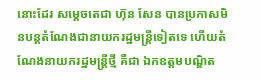នោះដែរ សម្ដេចតេជា ហ៊ុន សែន បានប្រកាសមិនបន្តតំណែងជានាយករដ្ឋមន្ត្រីទៀតទេ ហើយតំណែងនាយករដ្ឋមន្ត្រីថ្មី គឺជា ឯកឧត្តមបណ្ឌិត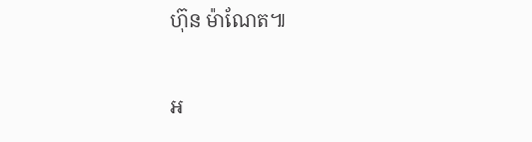ហ៊ុន ម៉ាណែត៕

អ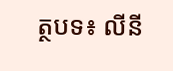ត្ថបទ៖ លីនី